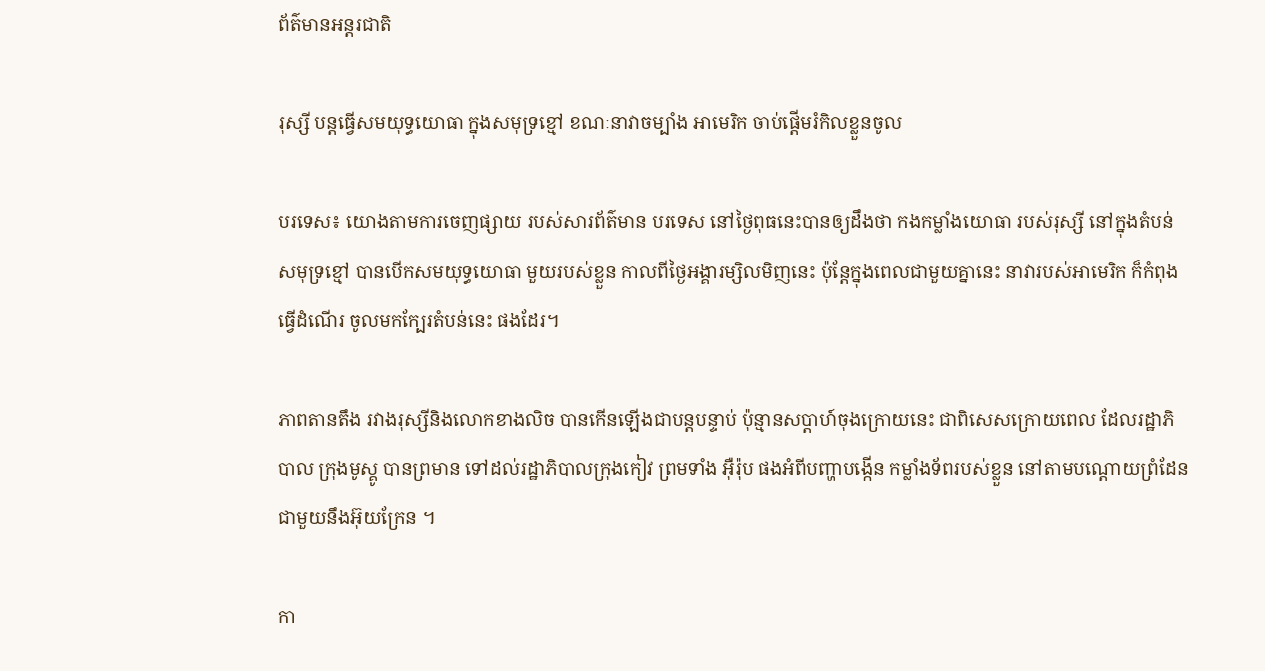ព័ត៌មានអន្តរជាតិ

រុស្សី បន្តធ្វើសមយុទ្ធយោធា ក្នុងសមុទ្រខ្មៅ ខណៈនាវាចម្បាំង អាមេរិក ចាប់ផ្តើមរំកិលខ្លួនចូល

បរទេស៖ យោងតាមការចេញផ្សាយ របស់សារព័ត៌មាន បរទេស នៅថ្ងៃពុធនេះបានឲ្យដឹងថា កងកម្លាំងយោធា របស់រុស្សី នៅក្នុងតំបន់សមុទ្រខ្មៅ បានបើកសមយុទ្ធយោធា មួយរបស់ខ្លួន កាលពីថ្ងៃអង្គារម្សិលមិញនេះ ប៉ុន្តែក្នុងពេលជាមួយគ្នានេះ នាវារបស់អាមេរិក ក៏កំពុងធ្វើដំណើរ ចូលមកក្បែរតំបន់នេះ ផងដែរ។

ភាពតានតឹង រវាងរុស្សីនិងលោកខាងលិច បានកើនឡើងជាបន្តបន្ទាប់ ប៉ុន្មានសប្តាហ៍ចុងក្រោយនេះ ជាពិសេសក្រោយពេល ដែលរដ្ឋាភិបាល ក្រុងមូស្គូ បានព្រមាន ទៅដល់រដ្ឋាភិបាលក្រុងកៀវ ព្រមទាំង អ៊ឺរ៉ុប ផងអំពីបញ្ហាបង្កើន កម្លាំងទ័ពរបស់ខ្លួន នៅតាមបណ្តោយព្រំដែន ជាមួយនឹងអ៊ុយក្រែន ។

កា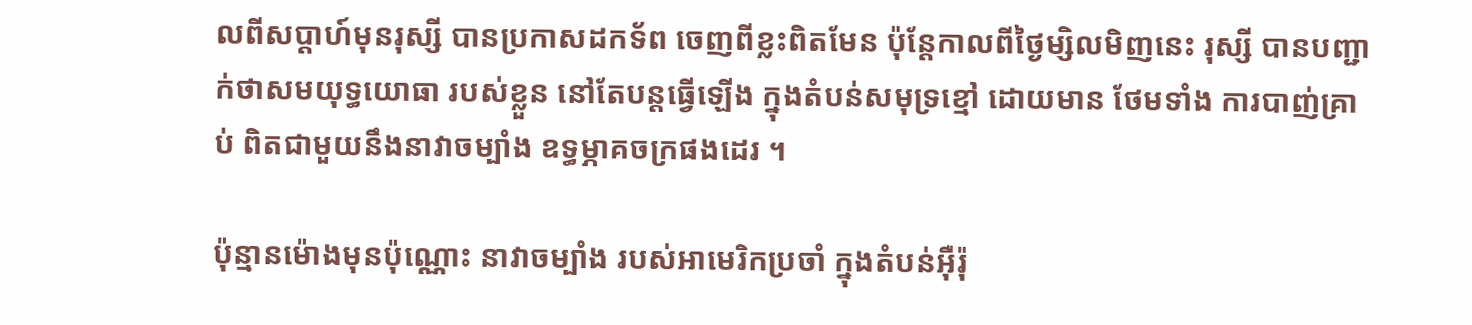លពីសប្តាហ៍មុនរុស្សី បានប្រកាសដកទ័ព ចេញពីខ្លះពិតមែន ប៉ុន្តែកាលពីថ្ងៃម្សិលមិញនេះ រុស្សី បានបញ្ជាក់ថាសមយុទ្ធយោធា របស់ខ្លួន នៅតែបន្តធ្វើឡើង ក្នុងតំបន់សមុទ្រខ្មៅ ដោយមាន ថែមទាំង ការបាញ់គ្រាប់ ពិតជាមួយនឹងនាវាចម្បាំង ឧទ្ធម្ភាគចក្រផងដេរ ។

ប៉ុន្មានម៉ោងមុនប៉ុណ្ណោះ នាវាចម្បាំង របស់អាមេរិកប្រចាំ ក្នុងតំបន់អ៊ឺរ៉ុ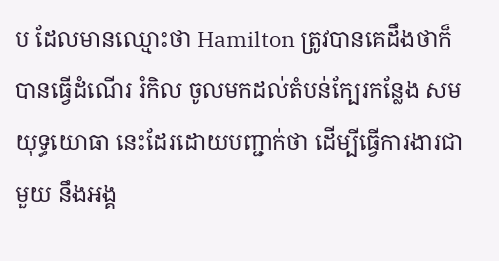ប ដែលមានឈ្មោះថា Hamilton ត្រូវបានគេដឹងថាក៏បានធ្វើដំណើរ រំកិល ចូលមកដល់តំបន់ក្បែរកន្លែង សមយុទ្ធយោធា នេះដែរដោយបញ្ជាក់ថា ដើម្បីធ្វើការងារជាមួយ នឹងអង្គ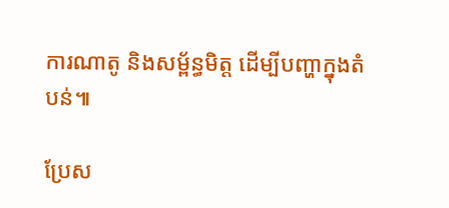ការណាតូ និងសម្ព័ន្ធមិត្ត ដើម្បីបញ្ហាក្នុងតំបន់៕

ប្រែស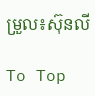ម្រួល៖ស៊ុនលី

To Top